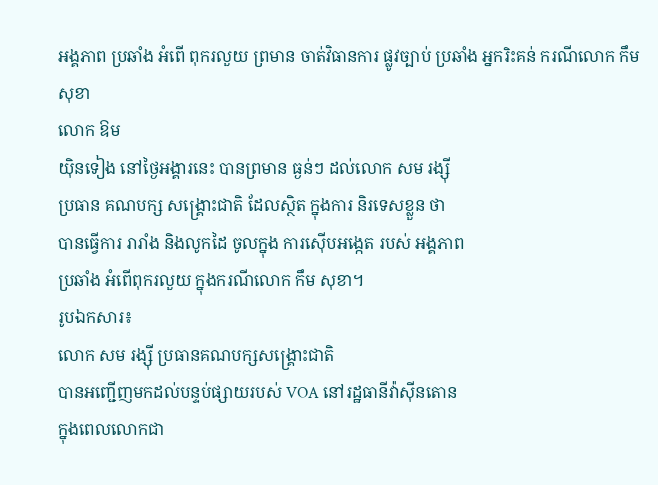អង្គភាព ប្រឆាំង អំពើ ពុករលួយ ព្រមាន ចាត់វិធានការ ផ្លូវច្បាប់ ប្រឆាំង អ្នករិះគន់ ករណីលោក កឹម សុខា
លោក ឱម
យ៉ិនទៀង នៅថ្ងៃអង្គារនេះ បានព្រមាន ធ្ងន់ៗ ដល់លោក សម រង្ស៊ី
ប្រធាន គណបក្ស សង្គ្រោះជាតិ ដែលស្ថិត ក្នុងការ និរទេសខ្លួន ថា
បានធ្វើការ រារាំង និងលូកដៃ ចូលក្នុង ការស៊ើបអង្កេត របស់ អង្គភាព
ប្រឆាំង អំពើពុករលួយ ក្នុងករណីលោក កឹម សុខា។
រូបឯកសារ៖
លោក សម រង្ស៊ី ប្រធានគណបក្សសង្គ្រោះជាតិ
បានអញ្ជើញមកដល់បន្ទប់ផ្សាយរបស់ VOA នៅរដ្ឋធានីវ៉ាស៊ីនតោន
ក្នុងពេលលោកជា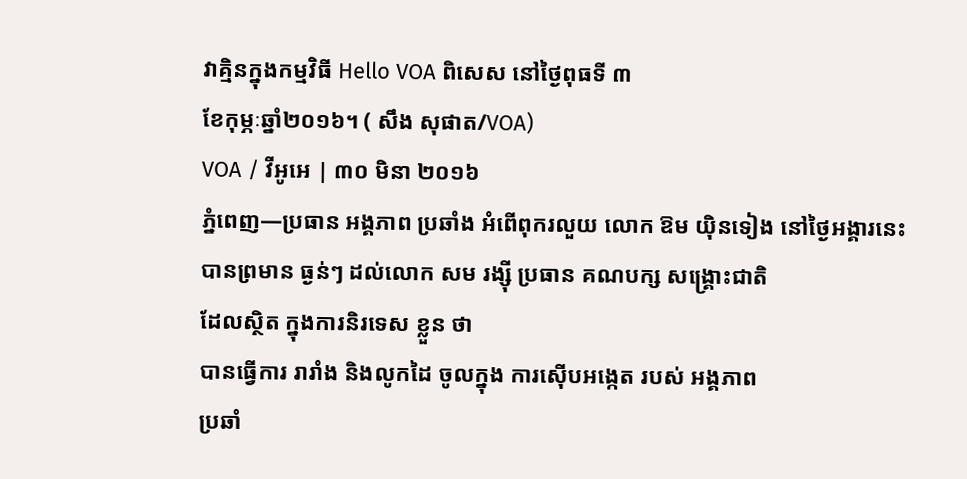វាគ្មិនក្នុងកម្មវិធី Hello VOA ពិសេស នៅថ្ងៃពុធទី ៣
ខែកុម្ភៈឆ្នាំ២០១៦។ ( សឹង សុផាត/VOA)
VOA / វីអូអេ | ៣០ មិនា ២០១៦
ភ្នំពេញ—ប្រធាន អង្គភាព ប្រឆាំង អំពើពុករលួយ លោក ឱម យ៉ិនទៀង នៅថ្ងៃអង្គារនេះ
បានព្រមាន ធ្ងន់ៗ ដល់លោក សម រង្ស៊ី ប្រធាន គណបក្ស សង្គ្រោះជាតិ
ដែលស្ថិត ក្នុងការនិរទេស ខ្លួន ថា
បានធ្វើការ រារាំង និងលូកដៃ ចូលក្នុង ការស៊ើបអង្កេត របស់ អង្គភាព
ប្រឆាំ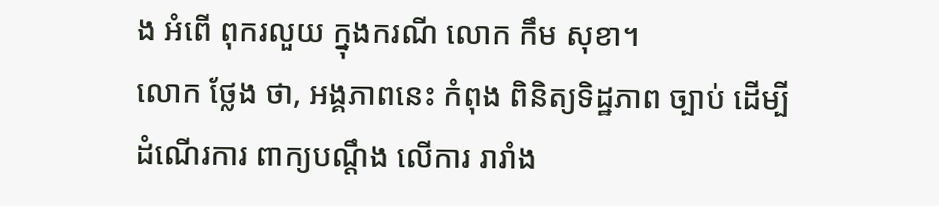ង អំពើ ពុករលួយ ក្នុងករណី លោក កឹម សុខា។
លោក ថ្លែង ថា, អង្គភាពនេះ កំពុង ពិនិត្យទិដ្ឋភាព ច្បាប់ ដើម្បី ដំណើរការ ពាក្យបណ្ដឹង លើការ រារាំង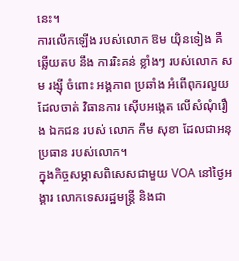នេះ។
ការលើកឡើង របស់លោក ឱម យ៉ិនទៀង គឺ ឆ្លើយតប នឹង ការរិះគន់ ខ្លាំងៗ របស់លោក សម រង្ស៊ី ចំពោះ អង្គភាព ប្រឆាំង អំពើពុករលួយ ដែលចាត់ វិធានការ ស៊ើបអង្កេត លើសំណុំរឿង ឯកជន របស់ លោក កឹម សុខា ដែលជាអនុប្រធាន របស់លោក។
ក្នុងកិច្ចសម្ភាសពិសេសជាមួយ VOA នៅថ្ងៃអង្គារ លោកទេសរដ្ឋមន្ត្រី និងជា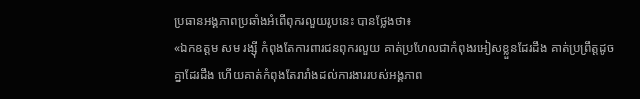ប្រធានអង្គភាពប្រឆាំងអំពើពុករលួយរូបនេះ បានថ្លែងថា៖
«ឯកឧត្ដម សម រង្ស៊ី កំពុងតែការពារជនពុករលួយ គាត់ប្រហែលជាកំពុងរអៀសខ្លួនដែរដឹង គាត់ប្រព្រឹត្តដូចគ្នាដែរដឹង ហើយគាត់កំពុងតែរារាំងដល់ការងាររបស់អង្គភាព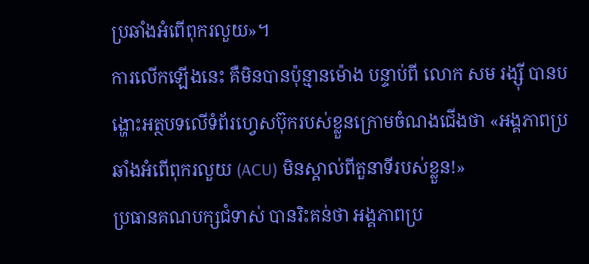ប្រឆាំងអំពើពុករលួយ»។
ការលើកឡើងនេះ គឺមិនបានប៉ុន្មានម៉ោង បន្ទាប់ពី លោក សម រង្ស៊ី បានបង្ហោះអត្ថបទលើទំព័រហ្វេសប៊ុករបស់ខ្លួនក្រោមចំណងជើងថា «អង្គភាពប្រឆាំងអំពើពុករលួយ (ACU) មិនស្គាល់ពីតួនាទីរបស់ខ្លួន!»
ប្រធានគណបក្សជំទាស់ បានរិះគន់ថា អង្គភាពប្រ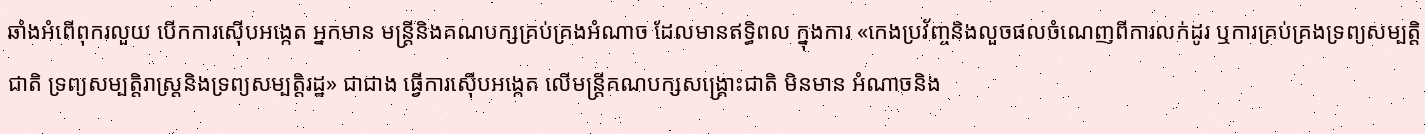ឆាំងអំពើពុករលួយ បើកការស៊ើបអង្កេត អ្នកមាន មន្ត្រីនិងគណបក្សគ្រប់គ្រងអំណាច ដែលមានឥទ្ធិពល ក្នុងការ «កេងប្រវ័ញ្ចនិងលួចផលចំណេញពីការលក់ដូរ ឬការគ្រប់គ្រងទ្រព្យសម្បត្តិជាតិ ទ្រព្យសម្បត្តិរាស្ត្រនិងទ្រព្យសម្បត្តិរដ្ឋ» ជាជាង ធ្វើការស៊ើបអង្កេត លើមន្ត្រីគណបក្សសង្គ្រោះជាតិ មិនមាន អំណាចនិង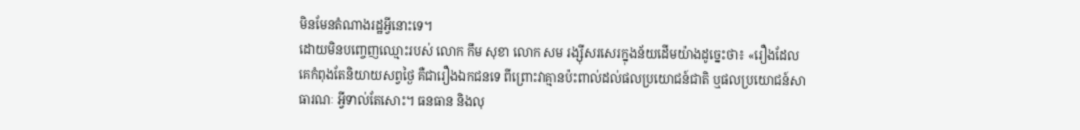មិនមែនតំណាងរដ្ឋអ្វីនោះទេ។
ដោយមិនបញ្ចេញឈ្មោះរបស់ លោក កឹម សុខា លោក សម រង្ស៊ីសរសេរក្នុងន័យដើមយ៉ាងដូច្នេះថា៖ «រឿងដែលគេកំពុងតែនិយាយសព្វថ្ងៃ គឺជារឿងឯកជនទេ ពីព្រោះវាគ្មានប៉ះពាល់ដល់ផលប្រយោជន៍ជាតិ ឬផលប្រយោជន៍សាធារណៈ អ្វីទាល់តែសោះ។ ធនធាន និងលុ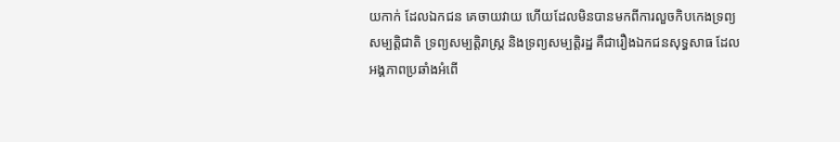យកាក់ ដែលឯកជន គេចាយវាយ ហើយដែលមិនបានមកពីការលួចកិបកេងទ្រព្យសម្បត្តិជាតិ ទ្រព្យសម្បត្តិរាស្ត្រ និងទ្រព្យសម្បត្តិរដ្ឋ គឺជារឿងឯកជនសុទ្ធសាធ ដែលអង្គភាពប្រឆាំងអំពើ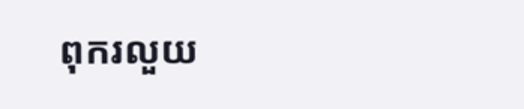ពុករលួយ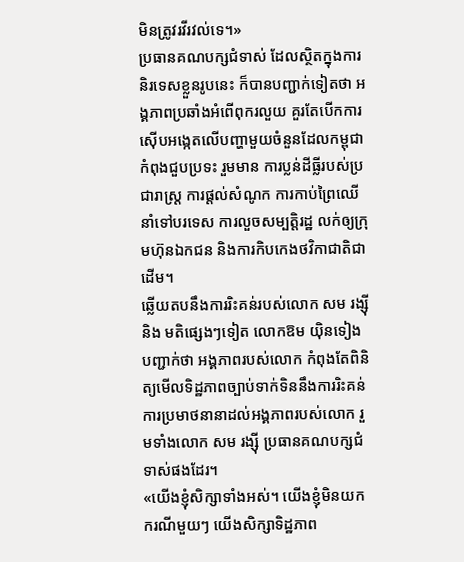មិនត្រូវរវីរវល់ទេ។»
ប្រធានគណបក្សជំទាស់ ដែលស្ថិតក្នុងការនិរទេសខ្លួនរូបនេះ ក៏បានបញ្ជាក់ទៀតថា អង្គភាពប្រឆាំងអំពើពុករលួយ គួរតែបើកការស៊ើបអង្កេតលើបញ្ហាមួយចំនួនដែលកម្ពុជាកំពុងជួបប្រទះ រួមមាន ការប្លន់ដីធ្លីរបស់ប្រជារាស្ត្រ ការផ្ដល់សំណូក ការកាប់ព្រៃឈើនាំទៅបរទេស ការលួចសម្បត្តិរដ្ឋ លក់ឲ្យក្រុមហ៊ុនឯកជន និងការកិបកេងថវិកាជាតិជាដើម។
ឆ្លើយតបនឹងការរិះគន់របស់លោក សម រង្ស៊ី និង មតិផ្សេងៗទៀត លោកឱម យ៉ិនទៀង បញ្ជាក់ថា អង្គភាពរបស់លោក កំពុងតែពិនិត្យមើលទិដ្ឋភាពច្បាប់ទាក់ទិននឹងការរិះគន់ ការប្រមាថនានាដល់អង្គភាពរបស់លោក រួមទាំងលោក សម រង្ស៊ី ប្រធានគណបក្សជំទាស់ផងដែរ។
«យើងខ្ញុំសិក្សាទាំងអស់។ យើងខ្ញុំមិនយកករណីមួយៗ យើងសិក្សាទិដ្ឋភាព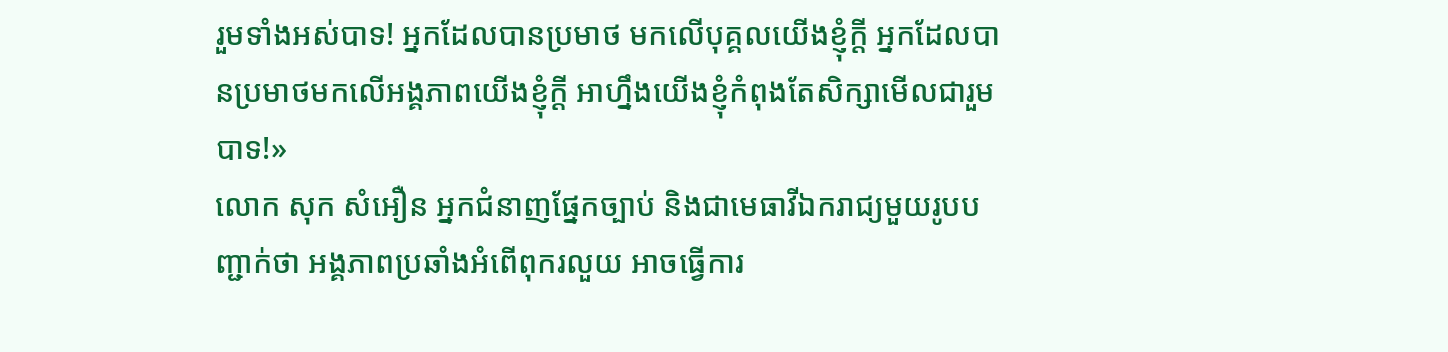រួមទាំងអស់បាទ! អ្នកដែលបានប្រមាថ មកលើបុគ្គលយើងខ្ញុំក្ដី អ្នកដែលបានប្រមាថមកលើអង្គភាពយើងខ្ញុំក្ដី អាហ្នឹងយើងខ្ញុំកំពុងតែសិក្សាមើលជារួមបាទ!»
លោក សុក សំអឿន អ្នកជំនាញផ្នែកច្បាប់ និងជាមេធាវីឯករាជ្យមួយរូបបញ្ជាក់ថា អង្គភាពប្រឆាំងអំពើពុករលួយ អាចធ្វើការ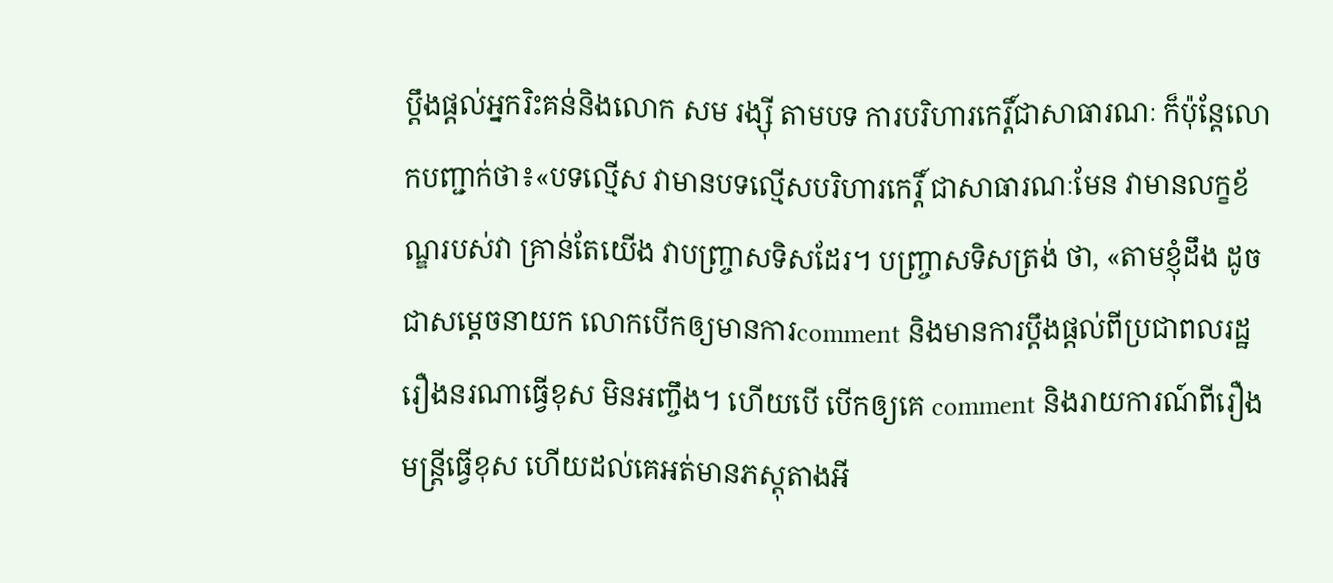ប្ដឹងផ្ដល់អ្នករិះគន់និងលោក សម រង្ស៊ី តាមបទ ការបរិហារកេរ្តិ៍ជាសាធារណៈ ក៏ប៉ុន្តែលោកបញ្ជាក់ថា៖«បទល្មើស វាមានបទល្មើសបរិហារកេរ្តិ៍ ជាសាធារណៈមែន វាមានលក្ខខ័ណ្ឌរបស់វា គ្រាន់តែយើង វាបញ្ច្រាសទិសដែរ។ បញ្ច្រាសទិសត្រង់ ថា, «តាមខ្ញុំដឹង ដូចជាសម្ដេចនាយក លោកបើកឲ្យមានការcomment និងមានការប្ដឹងផ្ដល់ពីប្រជាពលរដ្ឋ រឿងនរណាធ្វើខុស មិនអញ្ចឹង។ ហើយបើ បើកឲ្យគេ comment និងរាយការណ៍ពីរឿងមន្ត្រីធ្វើខុស ហើយដល់គេអត់មានភស្តុតាងអី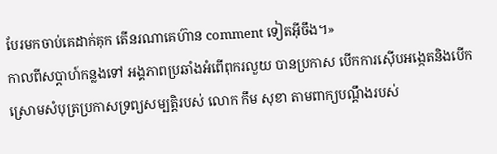បែរមកចាប់គេដាក់គុក តើនរណាគេហ៊ាន comment ទៀតអ៊ីចឹង។»
កាលពីសប្ដាហ៍កន្លងទៅ អង្គភាពប្រឆាំងអំពើពុករលួយ បានប្រកាស បើកការស៊ើបអង្កេតនិងបើកស្រោមសំបុត្រប្រកាសទ្រព្យសម្បត្តិរបស់ លោក កឹម សុខា តាមពាក្យបណ្ដឹងរបស់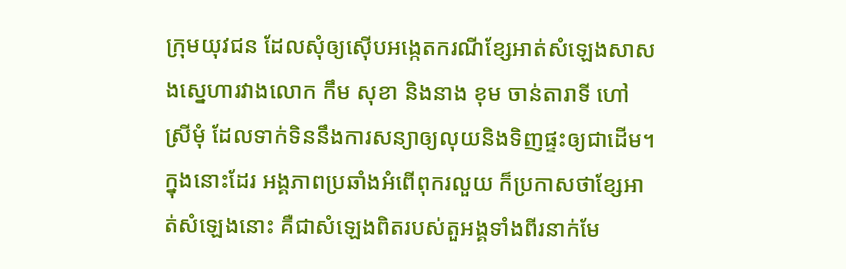ក្រុមយុវជន ដែលសុំឲ្យស៊ើបអង្កេតករណីខ្សែអាត់សំឡេងសាសងស្នេហារវាងលោក កឹម សុខា និងនាង ខុម ចាន់តារាទី ហៅស្រីមុំ ដែលទាក់ទិននឹងការសន្យាឲ្យលុយនិងទិញផ្ទះឲ្យជាដើម។
ក្នុងនោះដែរ អង្គភាពប្រឆាំងអំពើពុករលួយ ក៏ប្រកាសថាខ្សែអាត់សំឡេងនោះ គឺជាសំឡេងពិតរបស់តួអង្គទាំងពីរនាក់មែ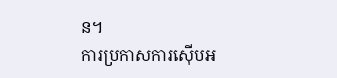ន។
ការប្រកាសការស៊ើបអ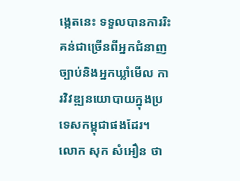ង្កេតនេះ ទទួលបានការរិះគន់ជាច្រើនពីអ្នកជំនាញច្បាប់និងអ្នកឃ្លាំមើល ការវិវឌ្ឍនយោបាយក្នុងប្រទេសកម្ពុជាផងដែរ។
លោក សុក សំអឿន ថា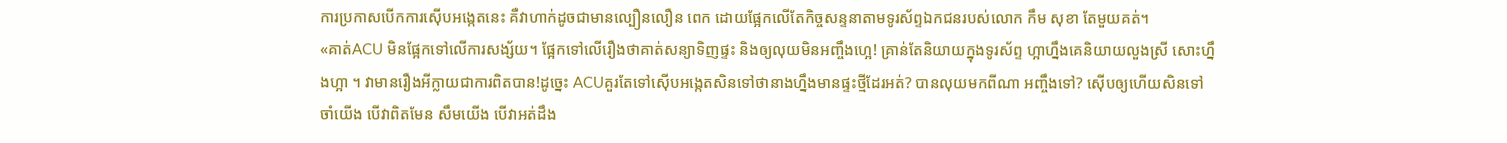ការប្រកាសបើកការស៊ើបអង្កេតនេះ គឺវាហាក់ដូចជាមានល្បឿនលឿន ពេក ដោយផ្អែកលើតែកិច្ចសន្ទនាតាមទូរស័ព្ទឯកជនរបស់លោក កឹម សុខា តែមួយគត់។
«គាត់ACU មិនផ្អែកទៅលើការសង្ស័យ។ ផ្អែកទៅលើរឿងថាគាត់សន្យាទិញផ្ទះ និងឲ្យលុយមិនអញ្ចឹងហ្អេ! គ្រាន់តែនិយាយក្នុងទូរស័ព្ទ ហ្អាហ្នឹងគេនិយាយលួងស្រី សោះហ្នឹងហ្អា ។ វាមានរឿងអីក្លាយជាការពិតបាន!ដូច្នេះ ACUគួរតែទៅស៊ើបអង្កេតសិនទៅថានាងហ្នឹងមានផ្ទះថ្មីដែរអត់? បានលុយមកពីណា អញ្ចឹងទៅ? ស៊ើបឲ្យហើយសិនទៅចាំយើង បើវាពិតមែន សឹមយើង បើវាអត់ដឹង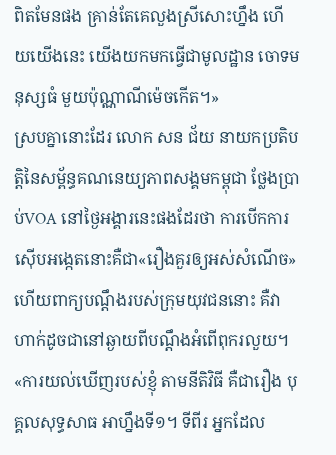ពិតមែនផង គ្រាន់តែគេលួងស្រីសោះហ្នឹង ហើយយើងនេះ យើងយកមកធ្វើជាមូលដ្ឋាន ចោទមនុស្សធំ មួយប៉ុណ្ណាណីម៉េចកើត។»
ស្របគ្នានោះដែរ លោក សន ជ័យ នាយកប្រតិបត្តិនៃសម្ព័ន្ធគណនេយ្យភាពសង្គមកម្ពុជា ថ្លែងប្រាប់VOA នៅថ្ងៃអង្គារនេះផងដែរថា ការបើកការស៊ើបអង្កេតនោះគឺជា«រឿងគួរឲ្យអស់សំណើច» ហើយពាក្យបណ្ដឹងរបស់ក្រុមយុវជននោះ គឺវាហាក់ដូចជានៅឆ្ងាយពីបណ្ដឹងអំពើពុករលួយ។
«ការយល់ឃើញរបស់ខ្ញុំ តាមនីតិវិធី គឺជារឿង បុគ្គលសុទ្ធសាធ អាហ្នឹងទី១។ ទីពីរ អ្នកដែល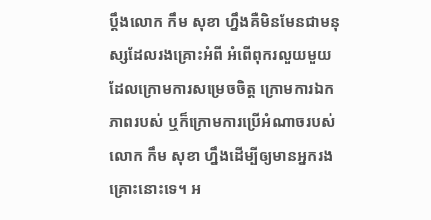ប្ដឹងលោក កឹម សុខា ហ្នឹងគឺមិនមែនជាមនុស្សដែលរងគ្រោះអំពី អំពើពុករលួយមួយ ដែលក្រោមការសម្រេចចិត្ត ក្រោមការឯកភាពរបស់ ឬក៏ក្រោមការប្រើអំណាចរបស់ លោក កឹម សុខា ហ្នឹងដើម្បីឲ្យមានអ្នករងគ្រោះនោះទេ។ អ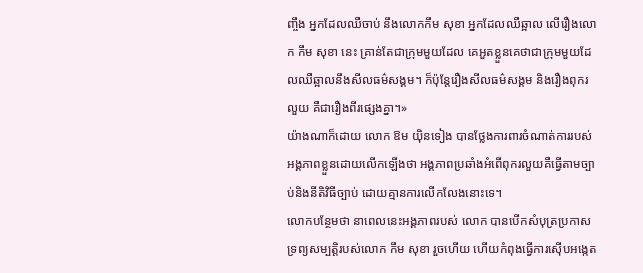ញ្ចឹង អ្នកដែលឈឺចាប់ នឹងលោកកឹម សុខា អ្នកដែលឈឺឆ្អាល លើរឿងលោក កឹម សុខា នេះ គ្រាន់តែជាក្រុមមួយដែល គេអួតខ្លួនគេថាជាក្រុមមួយដែលឈឺឆ្អាលនឹងសីលធម៌សង្គម។ ក៏ប៉ុន្តែរឿងសីលធម៌សង្គម និងរឿងពុករលួយ គឺជារឿងពីរផ្សេងគ្នា។»
យ៉ាងណាក៏ដោយ លោក ឱម យ៉ិនទៀង បានថ្លែងការពារចំណាត់ការរបស់អង្គភាពខ្លួនដោយលើកឡើងថា អង្គភាពប្រឆាំងអំពើពុករលួយគឺធ្វើតាមច្បាប់និងនីតិវិធីច្បាប់ ដោយគ្មានការលើកលែងនោះទេ។
លោកបន្ថែមថា នាពេលនេះអង្គភាពរបស់ លោក បានបើកសំបុត្រប្រកាសទ្រព្យសម្បត្តិរបស់លោក កឹម សុខា រួចហើយ ហើយកំពុងធ្វើការស៊ើបអង្កេត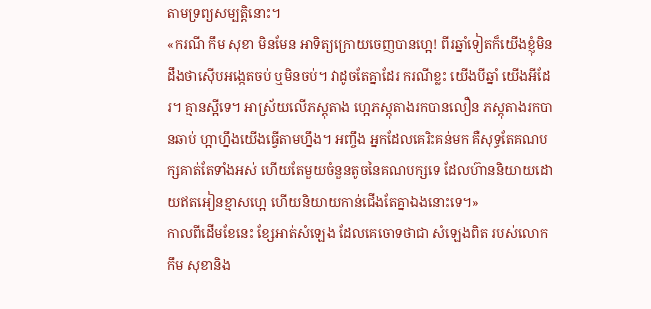តាមទ្រព្យសម្បត្តិនោះ។
«ករណី កឹម សុខា មិនមែន អាទិត្យក្រោយចេញបានហ្អេ! ពីរឆ្នាំទៀតក៏យើងខ្ញុំមិនដឹងថាស៊ើបអង្កេតចប់ ឬមិនចប់។ វាដូចតែគ្នាដែរ ករណីខ្លះ យើងបីឆ្នាំ យើងអីដែរ។ គ្មានស្អីទេ។ អាស្រ័យលើភស្តុតាង ហ្អេភស្តុតាងរកបានលឿន ភស្តុតាងរកបានឆាប់ ហ្អាហ្នឹងយើងធ្វើតាមហ្នឹង។ អញ្ចឹង អ្នកដែលគេរិះគន់មក គឺសុទ្ធតែគណបក្សគាត់តែទាំងអស់ ហើយតែមួយចំនួនតូចនៃគណបក្សទេ ដែលហ៊ាននិយាយដោយឥតអៀនខ្មាសហ្អេ ហើយនិយាយកាន់ជើងតែគ្នាឯងនោះទេ។»
កាលពីដើមខែនេះ ខ្សែអាត់សំឡេង ដែលគេចោទថាជា សំឡេងពិត របស់លោក កឹម សុខានិង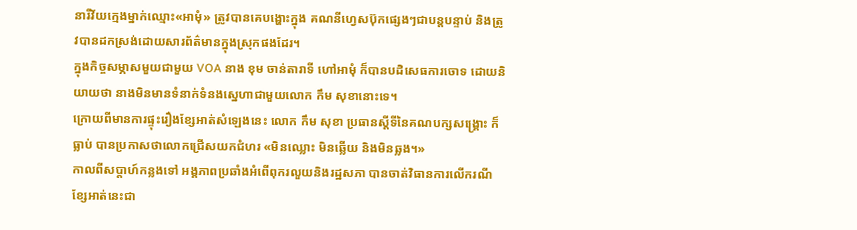នារីវ័យក្មេងម្នាក់ឈ្មោះ«អាមុំ» ត្រូវបានគេបង្ហោះក្នុង គណនីហ្វេសប៊ុកផ្សេងៗជាបន្តបន្ទាប់ និងត្រូវបានដកស្រង់ដោយសារព័ត៌មានក្នុងស្រុកផងដែរ។
ក្នុងកិច្ចសម្ភាសមួយជាមួយ VOA នាង ខុម ចាន់តារាទី ហៅអាមុំ ក៏បានបដិសេធការចោទ ដោយនិយាយថា នាងមិនមានទំនាក់ទំនងស្នេហាជាមួយលោក កឹម សុខានោះទេ។
ក្រោយពីមានការផ្ទុះរឿងខ្សែអាត់សំឡេងនេះ លោក កឹម សុខា ប្រធានស្ដីទីនៃគណបក្សសង្គ្រោះ ក៏ធ្លាប់ បានប្រកាសថាលោកជ្រើសយកជំហរ «មិនឈ្លោះ មិនឆ្លើយ និងមិនឆ្លង។»
កាលពីសប្ដាហ៍កន្លងទៅ អង្គភាពប្រឆាំងអំពើពុករលួយនិងរដ្ឋសភា បានចាត់វិធានការលើករណីខ្សែអាត់នេះជា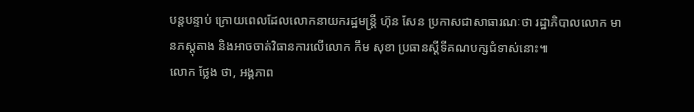បន្តបន្ទាប់ ក្រោយពេលដែលលោកនាយករដ្ឋមន្ត្រី ហ៊ុន សែន ប្រកាសជាសាធារណៈថា រដ្ឋាភិបាលលោក មានភស្តុតាង និងអាចចាត់វិធានការលើលោក កឹម សុខា ប្រធានស្ដីទីគណបក្សជំទាស់នោះ៕
លោក ថ្លែង ថា, អង្គភាព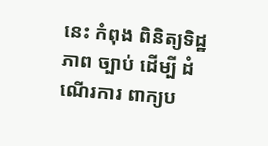នេះ កំពុង ពិនិត្យទិដ្ឋភាព ច្បាប់ ដើម្បី ដំណើរការ ពាក្យប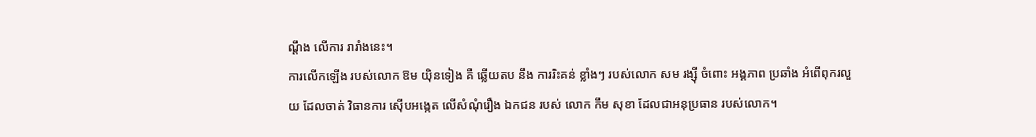ណ្ដឹង លើការ រារាំងនេះ។
ការលើកឡើង របស់លោក ឱម យ៉ិនទៀង គឺ ឆ្លើយតប នឹង ការរិះគន់ ខ្លាំងៗ របស់លោក សម រង្ស៊ី ចំពោះ អង្គភាព ប្រឆាំង អំពើពុករលួយ ដែលចាត់ វិធានការ ស៊ើបអង្កេត លើសំណុំរឿង ឯកជន របស់ លោក កឹម សុខា ដែលជាអនុប្រធាន របស់លោក។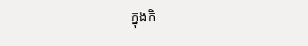ក្នុងកិ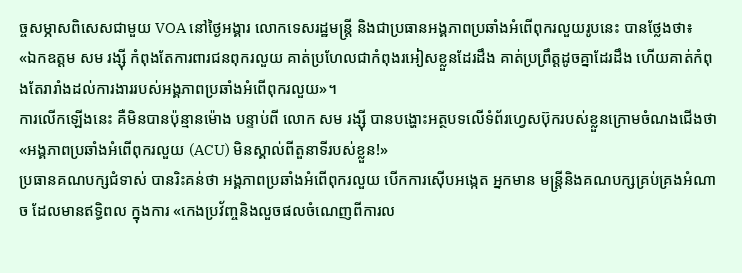ច្ចសម្ភាសពិសេសជាមួយ VOA នៅថ្ងៃអង្គារ លោកទេសរដ្ឋមន្ត្រី និងជាប្រធានអង្គភាពប្រឆាំងអំពើពុករលួយរូបនេះ បានថ្លែងថា៖
«ឯកឧត្ដម សម រង្ស៊ី កំពុងតែការពារជនពុករលួយ គាត់ប្រហែលជាកំពុងរអៀសខ្លួនដែរដឹង គាត់ប្រព្រឹត្តដូចគ្នាដែរដឹង ហើយគាត់កំពុងតែរារាំងដល់ការងាររបស់អង្គភាពប្រឆាំងអំពើពុករលួយ»។
ការលើកឡើងនេះ គឺមិនបានប៉ុន្មានម៉ោង បន្ទាប់ពី លោក សម រង្ស៊ី បានបង្ហោះអត្ថបទលើទំព័រហ្វេសប៊ុករបស់ខ្លួនក្រោមចំណងជើងថា «អង្គភាពប្រឆាំងអំពើពុករលួយ (ACU) មិនស្គាល់ពីតួនាទីរបស់ខ្លួន!»
ប្រធានគណបក្សជំទាស់ បានរិះគន់ថា អង្គភាពប្រឆាំងអំពើពុករលួយ បើកការស៊ើបអង្កេត អ្នកមាន មន្ត្រីនិងគណបក្សគ្រប់គ្រងអំណាច ដែលមានឥទ្ធិពល ក្នុងការ «កេងប្រវ័ញ្ចនិងលួចផលចំណេញពីការល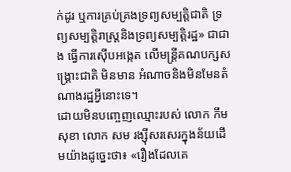ក់ដូរ ឬការគ្រប់គ្រងទ្រព្យសម្បត្តិជាតិ ទ្រព្យសម្បត្តិរាស្ត្រនិងទ្រព្យសម្បត្តិរដ្ឋ» ជាជាង ធ្វើការស៊ើបអង្កេត លើមន្ត្រីគណបក្សសង្គ្រោះជាតិ មិនមាន អំណាចនិងមិនមែនតំណាងរដ្ឋអ្វីនោះទេ។
ដោយមិនបញ្ចេញឈ្មោះរបស់ លោក កឹម សុខា លោក សម រង្ស៊ីសរសេរក្នុងន័យដើមយ៉ាងដូច្នេះថា៖ «រឿងដែលគេ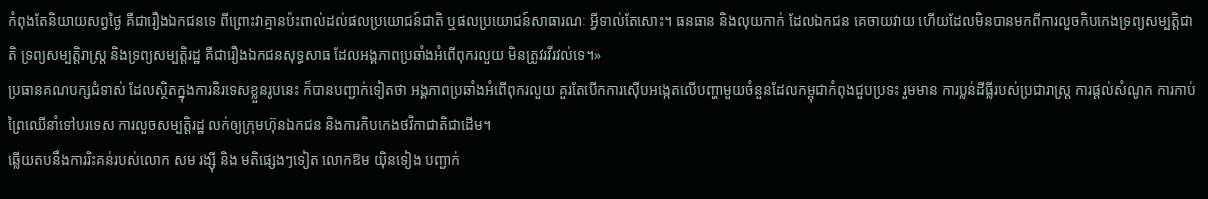កំពុងតែនិយាយសព្វថ្ងៃ គឺជារឿងឯកជនទេ ពីព្រោះវាគ្មានប៉ះពាល់ដល់ផលប្រយោជន៍ជាតិ ឬផលប្រយោជន៍សាធារណៈ អ្វីទាល់តែសោះ។ ធនធាន និងលុយកាក់ ដែលឯកជន គេចាយវាយ ហើយដែលមិនបានមកពីការលួចកិបកេងទ្រព្យសម្បត្តិជាតិ ទ្រព្យសម្បត្តិរាស្ត្រ និងទ្រព្យសម្បត្តិរដ្ឋ គឺជារឿងឯកជនសុទ្ធសាធ ដែលអង្គភាពប្រឆាំងអំពើពុករលួយ មិនត្រូវរវីរវល់ទេ។»
ប្រធានគណបក្សជំទាស់ ដែលស្ថិតក្នុងការនិរទេសខ្លួនរូបនេះ ក៏បានបញ្ជាក់ទៀតថា អង្គភាពប្រឆាំងអំពើពុករលួយ គួរតែបើកការស៊ើបអង្កេតលើបញ្ហាមួយចំនួនដែលកម្ពុជាកំពុងជួបប្រទះ រួមមាន ការប្លន់ដីធ្លីរបស់ប្រជារាស្ត្រ ការផ្ដល់សំណូក ការកាប់ព្រៃឈើនាំទៅបរទេស ការលួចសម្បត្តិរដ្ឋ លក់ឲ្យក្រុមហ៊ុនឯកជន និងការកិបកេងថវិកាជាតិជាដើម។
ឆ្លើយតបនឹងការរិះគន់របស់លោក សម រង្ស៊ី និង មតិផ្សេងៗទៀត លោកឱម យ៉ិនទៀង បញ្ជាក់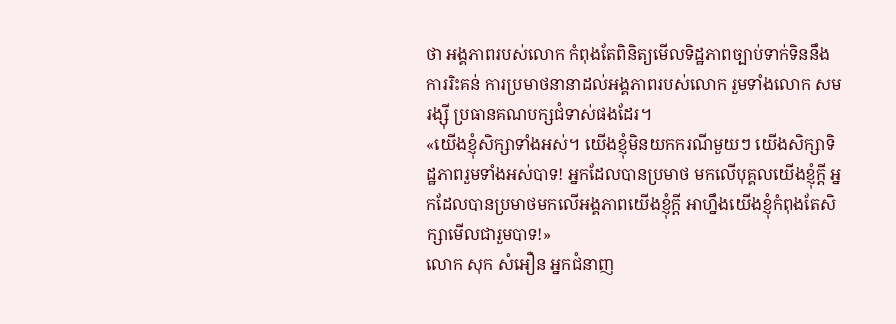ថា អង្គភាពរបស់លោក កំពុងតែពិនិត្យមើលទិដ្ឋភាពច្បាប់ទាក់ទិននឹងការរិះគន់ ការប្រមាថនានាដល់អង្គភាពរបស់លោក រួមទាំងលោក សម រង្ស៊ី ប្រធានគណបក្សជំទាស់ផងដែរ។
«យើងខ្ញុំសិក្សាទាំងអស់។ យើងខ្ញុំមិនយកករណីមួយៗ យើងសិក្សាទិដ្ឋភាពរួមទាំងអស់បាទ! អ្នកដែលបានប្រមាថ មកលើបុគ្គលយើងខ្ញុំក្ដី អ្នកដែលបានប្រមាថមកលើអង្គភាពយើងខ្ញុំក្ដី អាហ្នឹងយើងខ្ញុំកំពុងតែសិក្សាមើលជារួមបាទ!»
លោក សុក សំអឿន អ្នកជំនាញ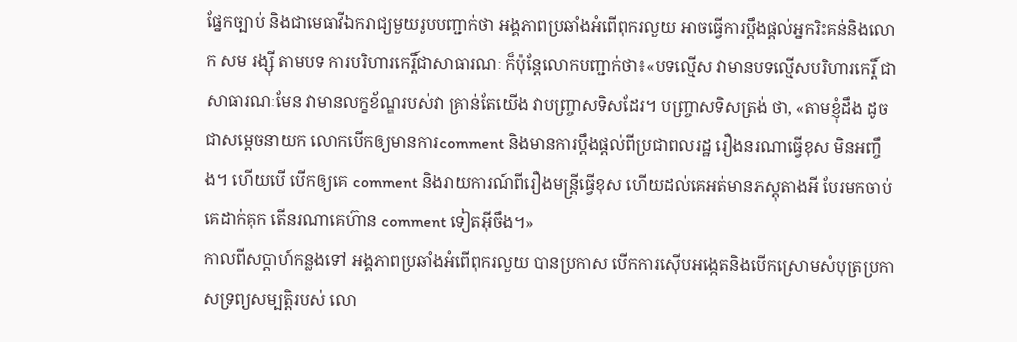ផ្នែកច្បាប់ និងជាមេធាវីឯករាជ្យមួយរូបបញ្ជាក់ថា អង្គភាពប្រឆាំងអំពើពុករលួយ អាចធ្វើការប្ដឹងផ្ដល់អ្នករិះគន់និងលោក សម រង្ស៊ី តាមបទ ការបរិហារកេរ្តិ៍ជាសាធារណៈ ក៏ប៉ុន្តែលោកបញ្ជាក់ថា៖«បទល្មើស វាមានបទល្មើសបរិហារកេរ្តិ៍ ជាសាធារណៈមែន វាមានលក្ខខ័ណ្ឌរបស់វា គ្រាន់តែយើង វាបញ្ច្រាសទិសដែរ។ បញ្ច្រាសទិសត្រង់ ថា, «តាមខ្ញុំដឹង ដូចជាសម្ដេចនាយក លោកបើកឲ្យមានការcomment និងមានការប្ដឹងផ្ដល់ពីប្រជាពលរដ្ឋ រឿងនរណាធ្វើខុស មិនអញ្ចឹង។ ហើយបើ បើកឲ្យគេ comment និងរាយការណ៍ពីរឿងមន្ត្រីធ្វើខុស ហើយដល់គេអត់មានភស្តុតាងអី បែរមកចាប់គេដាក់គុក តើនរណាគេហ៊ាន comment ទៀតអ៊ីចឹង។»
កាលពីសប្ដាហ៍កន្លងទៅ អង្គភាពប្រឆាំងអំពើពុករលួយ បានប្រកាស បើកការស៊ើបអង្កេតនិងបើកស្រោមសំបុត្រប្រកាសទ្រព្យសម្បត្តិរបស់ លោ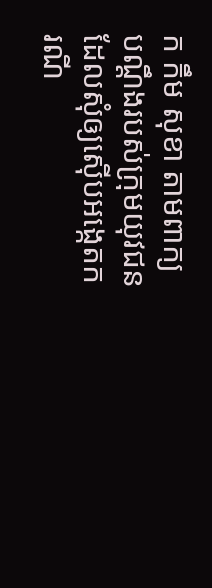ក កឹម សុខា តាមពាក្យបណ្ដឹងរបស់ក្រុមយុវជន ដែលសុំឲ្យស៊ើបអង្កេតករណី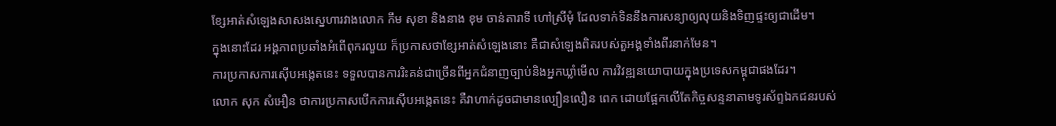ខ្សែអាត់សំឡេងសាសងស្នេហារវាងលោក កឹម សុខា និងនាង ខុម ចាន់តារាទី ហៅស្រីមុំ ដែលទាក់ទិននឹងការសន្យាឲ្យលុយនិងទិញផ្ទះឲ្យជាដើម។
ក្នុងនោះដែរ អង្គភាពប្រឆាំងអំពើពុករលួយ ក៏ប្រកាសថាខ្សែអាត់សំឡេងនោះ គឺជាសំឡេងពិតរបស់តួអង្គទាំងពីរនាក់មែន។
ការប្រកាសការស៊ើបអង្កេតនេះ ទទួលបានការរិះគន់ជាច្រើនពីអ្នកជំនាញច្បាប់និងអ្នកឃ្លាំមើល ការវិវឌ្ឍនយោបាយក្នុងប្រទេសកម្ពុជាផងដែរ។
លោក សុក សំអឿន ថាការប្រកាសបើកការស៊ើបអង្កេតនេះ គឺវាហាក់ដូចជាមានល្បឿនលឿន ពេក ដោយផ្អែកលើតែកិច្ចសន្ទនាតាមទូរស័ព្ទឯកជនរបស់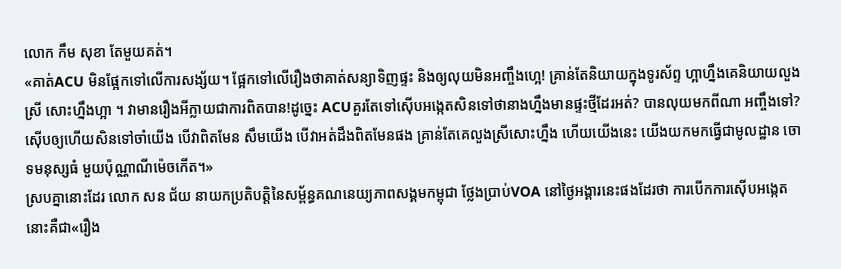លោក កឹម សុខា តែមួយគត់។
«គាត់ACU មិនផ្អែកទៅលើការសង្ស័យ។ ផ្អែកទៅលើរឿងថាគាត់សន្យាទិញផ្ទះ និងឲ្យលុយមិនអញ្ចឹងហ្អេ! គ្រាន់តែនិយាយក្នុងទូរស័ព្ទ ហ្អាហ្នឹងគេនិយាយលួងស្រី សោះហ្នឹងហ្អា ។ វាមានរឿងអីក្លាយជាការពិតបាន!ដូច្នេះ ACUគួរតែទៅស៊ើបអង្កេតសិនទៅថានាងហ្នឹងមានផ្ទះថ្មីដែរអត់? បានលុយមកពីណា អញ្ចឹងទៅ? ស៊ើបឲ្យហើយសិនទៅចាំយើង បើវាពិតមែន សឹមយើង បើវាអត់ដឹងពិតមែនផង គ្រាន់តែគេលួងស្រីសោះហ្នឹង ហើយយើងនេះ យើងយកមកធ្វើជាមូលដ្ឋាន ចោទមនុស្សធំ មួយប៉ុណ្ណាណីម៉េចកើត។»
ស្របគ្នានោះដែរ លោក សន ជ័យ នាយកប្រតិបត្តិនៃសម្ព័ន្ធគណនេយ្យភាពសង្គមកម្ពុជា ថ្លែងប្រាប់VOA នៅថ្ងៃអង្គារនេះផងដែរថា ការបើកការស៊ើបអង្កេតនោះគឺជា«រឿង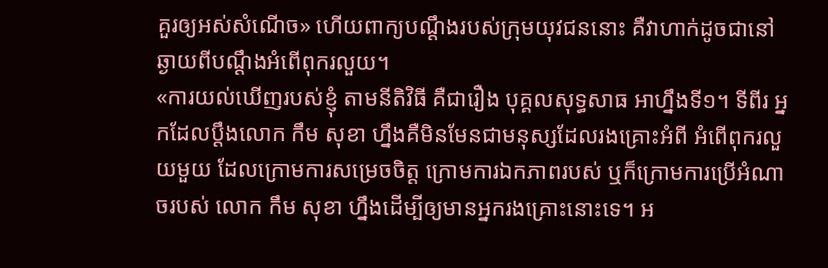គួរឲ្យអស់សំណើច» ហើយពាក្យបណ្ដឹងរបស់ក្រុមយុវជននោះ គឺវាហាក់ដូចជានៅឆ្ងាយពីបណ្ដឹងអំពើពុករលួយ។
«ការយល់ឃើញរបស់ខ្ញុំ តាមនីតិវិធី គឺជារឿង បុគ្គលសុទ្ធសាធ អាហ្នឹងទី១។ ទីពីរ អ្នកដែលប្ដឹងលោក កឹម សុខា ហ្នឹងគឺមិនមែនជាមនុស្សដែលរងគ្រោះអំពី អំពើពុករលួយមួយ ដែលក្រោមការសម្រេចចិត្ត ក្រោមការឯកភាពរបស់ ឬក៏ក្រោមការប្រើអំណាចរបស់ លោក កឹម សុខា ហ្នឹងដើម្បីឲ្យមានអ្នករងគ្រោះនោះទេ។ អ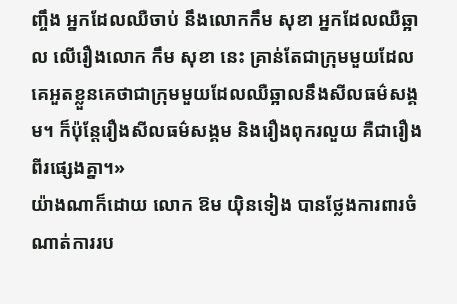ញ្ចឹង អ្នកដែលឈឺចាប់ នឹងលោកកឹម សុខា អ្នកដែលឈឺឆ្អាល លើរឿងលោក កឹម សុខា នេះ គ្រាន់តែជាក្រុមមួយដែល គេអួតខ្លួនគេថាជាក្រុមមួយដែលឈឺឆ្អាលនឹងសីលធម៌សង្គម។ ក៏ប៉ុន្តែរឿងសីលធម៌សង្គម និងរឿងពុករលួយ គឺជារឿងពីរផ្សេងគ្នា។»
យ៉ាងណាក៏ដោយ លោក ឱម យ៉ិនទៀង បានថ្លែងការពារចំណាត់ការរប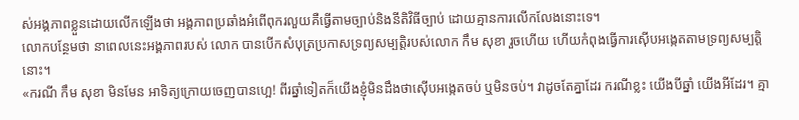ស់អង្គភាពខ្លួនដោយលើកឡើងថា អង្គភាពប្រឆាំងអំពើពុករលួយគឺធ្វើតាមច្បាប់និងនីតិវិធីច្បាប់ ដោយគ្មានការលើកលែងនោះទេ។
លោកបន្ថែមថា នាពេលនេះអង្គភាពរបស់ លោក បានបើកសំបុត្រប្រកាសទ្រព្យសម្បត្តិរបស់លោក កឹម សុខា រួចហើយ ហើយកំពុងធ្វើការស៊ើបអង្កេតតាមទ្រព្យសម្បត្តិនោះ។
«ករណី កឹម សុខា មិនមែន អាទិត្យក្រោយចេញបានហ្អេ! ពីរឆ្នាំទៀតក៏យើងខ្ញុំមិនដឹងថាស៊ើបអង្កេតចប់ ឬមិនចប់។ វាដូចតែគ្នាដែរ ករណីខ្លះ យើងបីឆ្នាំ យើងអីដែរ។ គ្មា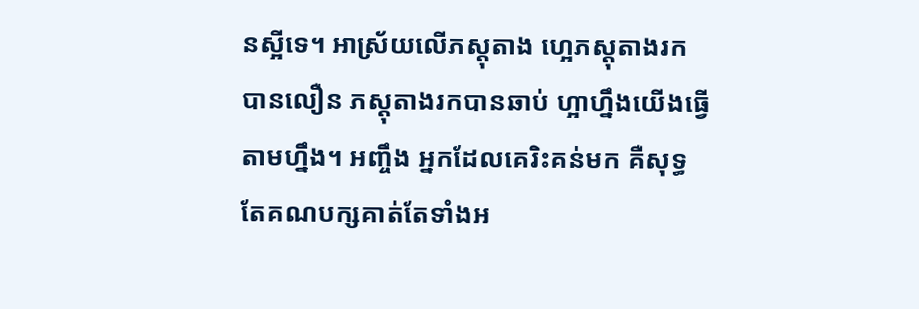នស្អីទេ។ អាស្រ័យលើភស្តុតាង ហ្អេភស្តុតាងរកបានលឿន ភស្តុតាងរកបានឆាប់ ហ្អាហ្នឹងយើងធ្វើតាមហ្នឹង។ អញ្ចឹង អ្នកដែលគេរិះគន់មក គឺសុទ្ធតែគណបក្សគាត់តែទាំងអ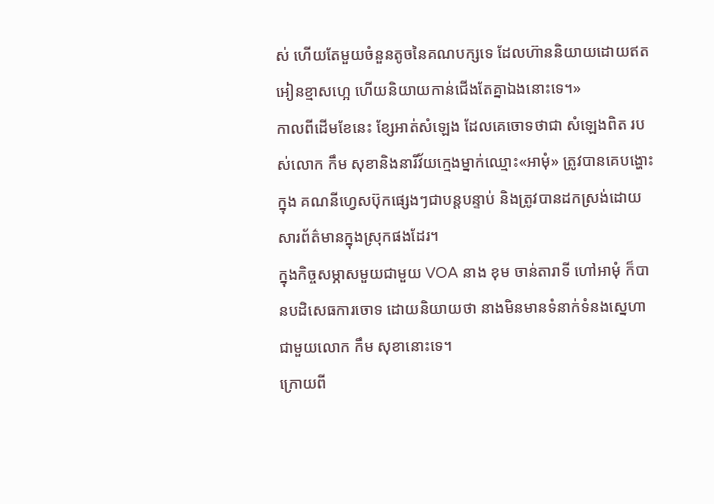ស់ ហើយតែមួយចំនួនតូចនៃគណបក្សទេ ដែលហ៊ាននិយាយដោយឥតអៀនខ្មាសហ្អេ ហើយនិយាយកាន់ជើងតែគ្នាឯងនោះទេ។»
កាលពីដើមខែនេះ ខ្សែអាត់សំឡេង ដែលគេចោទថាជា សំឡេងពិត របស់លោក កឹម សុខានិងនារីវ័យក្មេងម្នាក់ឈ្មោះ«អាមុំ» ត្រូវបានគេបង្ហោះក្នុង គណនីហ្វេសប៊ុកផ្សេងៗជាបន្តបន្ទាប់ និងត្រូវបានដកស្រង់ដោយសារព័ត៌មានក្នុងស្រុកផងដែរ។
ក្នុងកិច្ចសម្ភាសមួយជាមួយ VOA នាង ខុម ចាន់តារាទី ហៅអាមុំ ក៏បានបដិសេធការចោទ ដោយនិយាយថា នាងមិនមានទំនាក់ទំនងស្នេហាជាមួយលោក កឹម សុខានោះទេ។
ក្រោយពី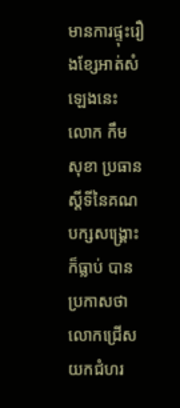មានការផ្ទុះរឿងខ្សែអាត់សំឡេងនេះ លោក កឹម សុខា ប្រធានស្ដីទីនៃគណបក្សសង្គ្រោះ ក៏ធ្លាប់ បានប្រកាសថាលោកជ្រើសយកជំហរ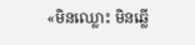«មិនឈ្លោះ មិនឆ្លើ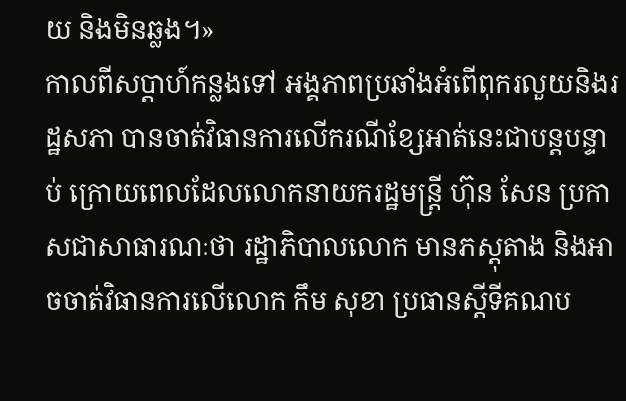យ និងមិនឆ្លង។»
កាលពីសប្ដាហ៍កន្លងទៅ អង្គភាពប្រឆាំងអំពើពុករលួយនិងរដ្ឋសភា បានចាត់វិធានការលើករណីខ្សែអាត់នេះជាបន្តបន្ទាប់ ក្រោយពេលដែលលោកនាយករដ្ឋមន្ត្រី ហ៊ុន សែន ប្រកាសជាសាធារណៈថា រដ្ឋាភិបាលលោក មានភស្តុតាង និងអាចចាត់វិធានការលើលោក កឹម សុខា ប្រធានស្ដីទីគណប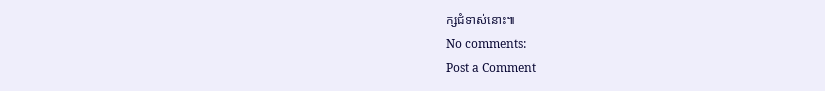ក្សជំទាស់នោះ៕
No comments:
Post a Comment